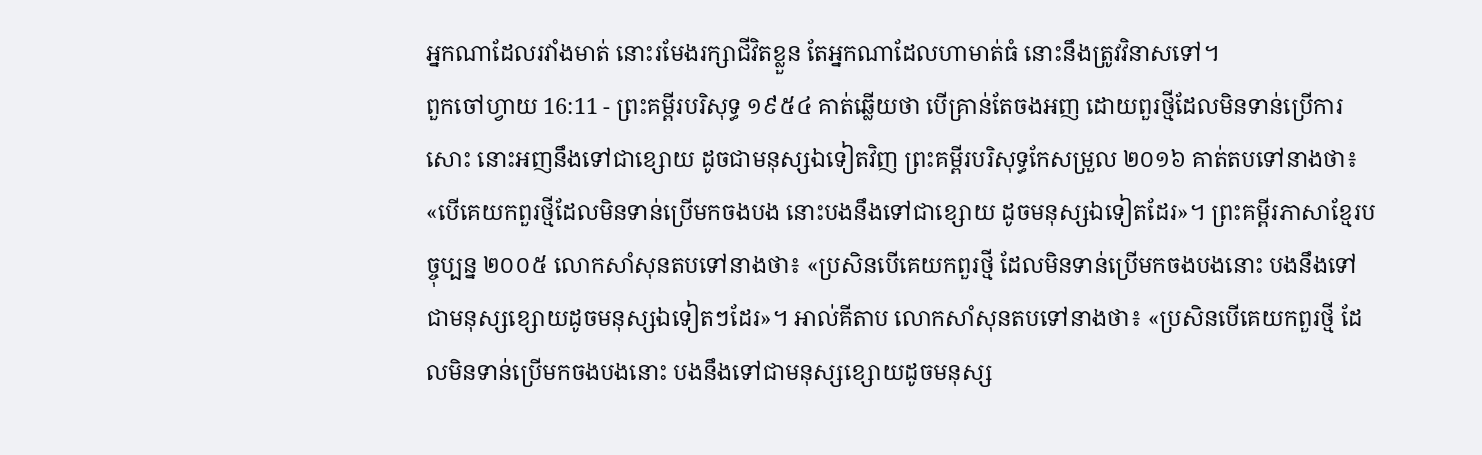អ្នកណាដែលរវាំងមាត់ នោះរមែងរក្សាជីវិតខ្លួន តែអ្នកណាដែលហាមាត់ធំ នោះនឹងត្រូវវិនាសទៅ។
ពួកចៅហ្វាយ 16:11 - ព្រះគម្ពីរបរិសុទ្ធ ១៩៥៤ គាត់ឆ្លើយថា បើគ្រាន់តែចងអញ ដោយពួរថ្មីដែលមិនទាន់ប្រើការសោះ នោះអញនឹងទៅជាខ្សោយ ដូចជាមនុស្សឯទៀតវិញ ព្រះគម្ពីរបរិសុទ្ធកែសម្រួល ២០១៦ គាត់តបទៅនាងថា៖ «បើគេយកពួរថ្មីដែលមិនទាន់ប្រើមកចងបង នោះបងនឹងទៅជាខ្សោយ ដូចមនុស្សឯទៀតដែរ»។ ព្រះគម្ពីរភាសាខ្មែរបច្ចុប្បន្ន ២០០៥ លោកសាំសុនតបទៅនាងថា៖ «ប្រសិនបើគេយកពួរថ្មី ដែលមិនទាន់ប្រើមកចងបងនោះ បងនឹងទៅជាមនុស្សខ្សោយដូចមនុស្សឯទៀតៗដែរ»។ អាល់គីតាប លោកសាំសុនតបទៅនាងថា៖ «ប្រសិនបើគេយកពួរថ្មី ដែលមិនទាន់ប្រើមកចងបងនោះ បងនឹងទៅជាមនុស្សខ្សោយដូចមនុស្ស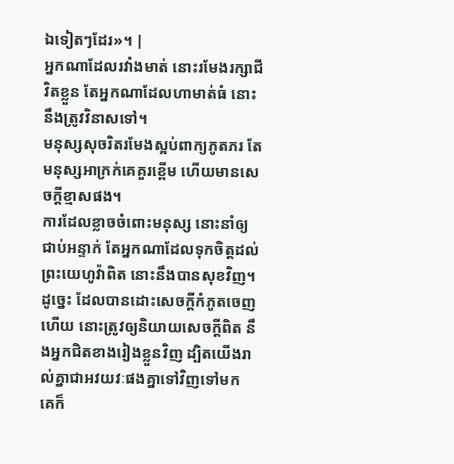ឯទៀតៗដែរ»។ |
អ្នកណាដែលរវាំងមាត់ នោះរមែងរក្សាជីវិតខ្លួន តែអ្នកណាដែលហាមាត់ធំ នោះនឹងត្រូវវិនាសទៅ។
មនុស្សសុចរិតរមែងស្អប់ពាក្យភូតភរ តែមនុស្សអាក្រក់គេគួរខ្ពើម ហើយមានសេចក្ដីខ្មាសផង។
ការដែលខ្លាចចំពោះមនុស្ស នោះនាំឲ្យជាប់អន្ទាក់ តែអ្នកណាដែលទុកចិត្តដល់ព្រះយេហូវ៉ាពិត នោះនឹងបានសុខវិញ។
ដូច្នេះ ដែលបានដោះសេចក្ដីកំភូតចេញហើយ នោះត្រូវឲ្យនិយាយសេចក្ដីពិត នឹងអ្នកជិតខាងរៀងខ្លួនវិញ ដ្បិតយើងរាល់គ្នាជាអវយវៈផងគ្នាទៅវិញទៅមក
គេក៏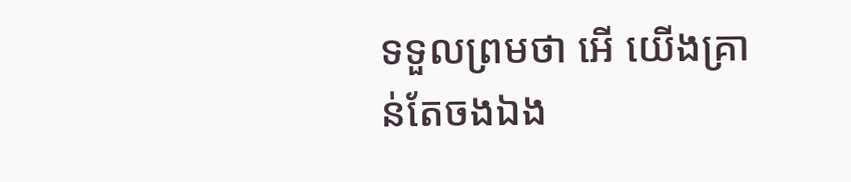ទទួលព្រមថា អើ យើងគ្រាន់តែចងឯង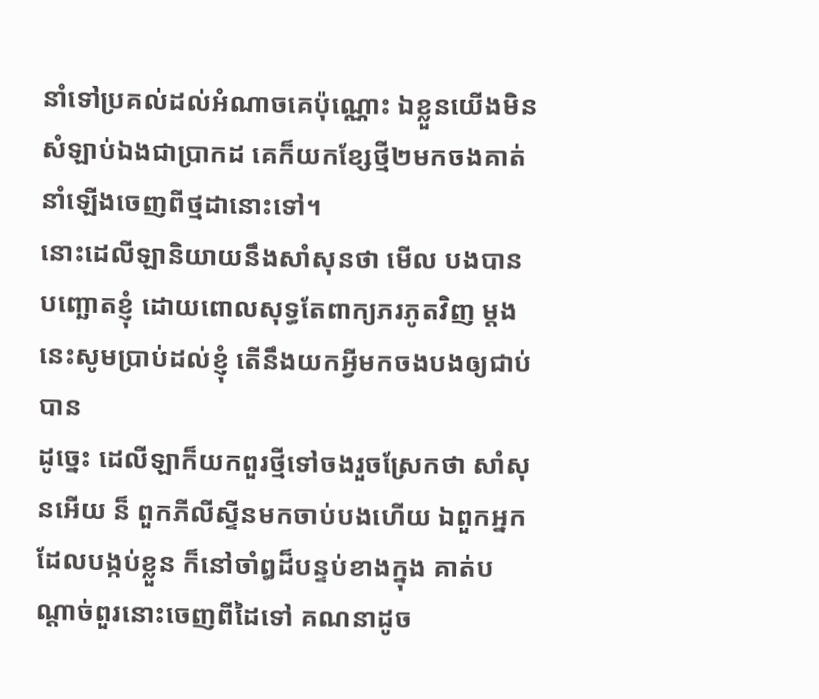នាំទៅប្រគល់ដល់អំណាចគេប៉ុណ្ណោះ ឯខ្លួនយើងមិនសំឡាប់ឯងជាប្រាកដ គេក៏យកខ្សែថ្មី២មកចងគាត់ នាំឡើងចេញពីថ្មដានោះទៅ។
នោះដេលីឡានិយាយនឹងសាំសុនថា មើល បងបានបញ្ឆោតខ្ញុំ ដោយពោលសុទ្ធតែពាក្យភរភូតវិញ ម្តងនេះសូមប្រាប់ដល់ខ្ញុំ តើនឹងយកអ្វីមកចងបងឲ្យជាប់បាន
ដូច្នេះ ដេលីឡាក៏យកពួរថ្មីទៅចងរួចស្រែកថា សាំសុនអើយ ន៏ ពួកភីលីស្ទីនមកចាប់បងហើយ ឯពួកអ្នកដែលបង្កប់ខ្លួន ក៏នៅចាំឰដ៏បន្ទប់ខាងក្នុង គាត់បណ្តាច់ពួរនោះចេញពីដៃទៅ គណនាដូច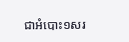ជាអំបោះ១សរ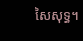សៃសុទ្ធ។